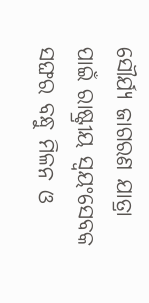ସୌର୍ଯ୍ୟ ଜାଗରଣ ଯାତ୍ରା ପାଇଁ ରାଷ୍ଟ୍ରୀୟ ସ୍ୱୟଂସେବକ ସଙ୍ଘର ବନ୍ଧୁ ମିଳନ ଓ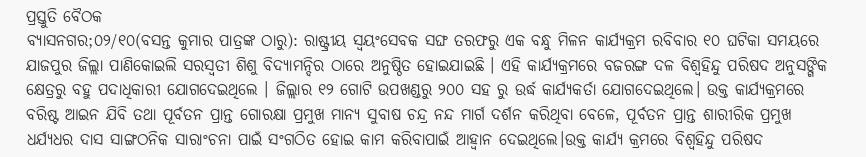ପ୍ରସ୍ତୁତି ବୈଠକ
ବ୍ୟାସନଗର;୦୨/୧୦(ବସନ୍ତ କୁମାର ପାତ୍ରଙ୍କ ଠାରୁ): ରାଷ୍ଟ୍ରୀୟ ସ୍ୱୟଂସେବକ ସଙ୍ଘ ତରଫରୁ ଏକ ବନ୍ଧୁ ମିଳନ କାର୍ଯ୍ୟକ୍ରମ ରବିବାର ୧୦ ଘଟିକା ସମୟରେ ଯାଜପୁର ଜିଲ୍ଲା ପାଣିକୋଇଲି ସରସ୍ବତୀ ଶିଶୁ ବିଦ୍ୟାମନ୍ଦିର ଠାରେ ଅନୁଷ୍ଠିତ ହୋଇଯାଇଛି । ଏହି କାର୍ଯ୍ୟକ୍ରମରେ ବଜରଙ୍ଗ ଦଳ ବିଶ୍ୱହିନ୍ଦୁ ପରିଷଦ ଅନୁସଙ୍ଗିକ କ୍ଷେତ୍ରରୁ ବହୁ ପଦାଧିକାରୀ ଯୋଗଦେଇଥିଲେ । ଜିଲ୍ଲାର ୧୨ ଗୋଟି ଉପଖଣ୍ଡରୁ ୨୦୦ ସହ ରୁ ଉର୍ଦ୍ଧ କାର୍ଯ୍ୟକର୍ତା ଯୋଗଦେଇଥିଲେ। ଉକ୍ତ କାର୍ଯ୍ୟକ୍ରମରେ ବରିଷ୍ଟ ଆଇନ ଯିବି ତଥା ପୂର୍ବତନ ପ୍ରାନ୍ତ ଗୋରକ୍ଷା ପ୍ରମୁଖ ମାନ୍ୟ ସୁବାଷ ଚନ୍ଦ୍ର ନନ୍ଦ ମାର୍ଗ ଦର୍ଶନ କରିଥିବା ବେଳେ, ପୂର୍ବତନ ପ୍ରାନ୍ତ ଶାରୀରିକ ପ୍ରମୁଖ ଧର୍ଯ୍ୟଧର ଦାସ ସାଙ୍ଗଠନିକ ସାରାଂଚନା ପାଇଁ ସଂଗଠିତ ହୋଇ କାମ କରିବାପାଇଁ ଆହ୍ୱାନ ଦେଇଥିଲେ।ଉକ୍ତ କାର୍ଯ୍ୟ କ୍ରମରେ ବିଶ୍ୱହିନ୍ଦୁ ପରିଷଦ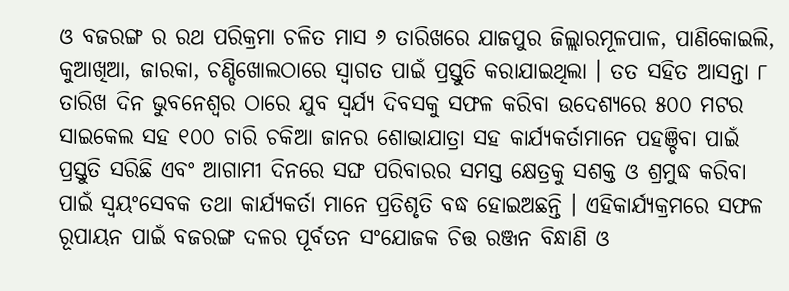ଓ ବଜରଙ୍ଗ ର ରଥ ପରିକ୍ରମା ଚଳିତ ମାସ ୬ ତାରିଖରେ ଯାଜପୁର ଜିଲ୍ଲାରମୂଳପାଳ, ପାଣିକୋଇଲି, କୁଆଖିଆ, ଜାରକା, ଚଣ୍ଡିଖୋଲଠାରେ ସ୍ୱାଗତ ପାଇଁ ପ୍ରସ୍ତୁତି କରାଯାଇଥିଲା । ତତ ସହିତ ଆସନ୍ତା ୮ ତାରିଖ ଦିନ ଭୁବନେଶ୍ୱର ଠାରେ ଯୁବ ସ୍ୱର୍ଯ୍ୟ ଦିବସକୁ ସଫଳ କରିବା ଉଦେଶ୍ୟରେ ୫୦୦ ମଟର ସାଇକେଲ ସହ ୧୦୦ ଚାରି ଚକିଆ ଜାନର ଶୋଭାଯାତ୍ରା ସହ କାର୍ଯ୍ୟକର୍ତାମାନେ ପହଞ୍ଚିବା ପାଇଁ ପ୍ରସ୍ତୁତି ସରିଛି ଏବଂ ଆଗାମୀ ଦିନରେ ସଙ୍ଘ ପରିବାରର ସମସ୍ତ କ୍ଷେତ୍ରକୁ ସଶକ୍ତ ଓ ଶ୍ରମୁଦ୍ଧ କରିବା ପାଇଁ ସ୍ୱୟଂସେବକ ତଥା କାର୍ଯ୍ୟକର୍ତା ମାନେ ପ୍ରତିଶୃତି ବଦ୍ଧ ହୋଇଅଛନ୍ତି । ଏହିକାର୍ଯ୍ୟକ୍ରମରେ ସଫଳ ରୂପାୟନ ପାଇଁ ବଜରଙ୍ଗ ଦଳର ପୂର୍ବତନ ସଂଯୋଜକ ଚିତ୍ତ ରଞ୍ଜନ ବିନ୍ଧାଣି ଓ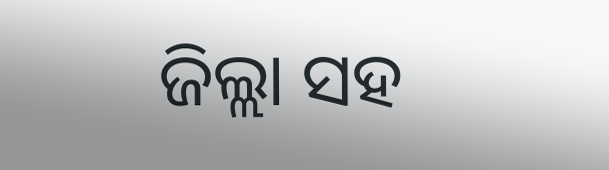ଜିଲ୍ଲା ସହ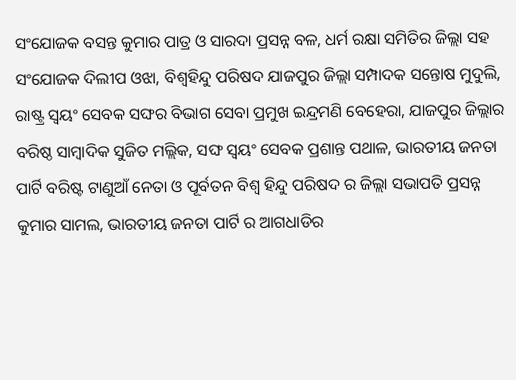ସଂଯୋଜକ ବସନ୍ତ କୁମାର ପାତ୍ର ଓ ସାରଦା ପ୍ରସନ୍ନ ବଳ, ଧର୍ମ ରକ୍ଷା ସମିତିର ଜିଲ୍ଲା ସହ ସଂଯୋଜକ ଦିଲୀପ ଓଝା, ବିଶ୍ୱହିନ୍ଦୁ ପରିଷଦ ଯାଜପୁର ଜିଲ୍ଲା ସମ୍ପାଦକ ସନ୍ତୋଷ ମୁଦୁଲି, ରାଷ୍ଟ୍ର ସ୍ୱୟଂ ସେବକ ସଙ୍ଘର ବିଭାଗ ସେବା ପ୍ରମୁଖ ଇନ୍ଦ୍ରମଣି ବେହେରା, ଯାଜପୁର ଜିଲ୍ଲାର ବରିଷ୍ଠ ସାମ୍ବାଦିକ ସୁଜିତ ମଲ୍ଲିକ, ସଙ୍ଘ ସ୍ୱୟଂ ସେବକ ପ୍ରଶାନ୍ତ ପଥାଳ, ଭାରତୀୟ ଜନତା ପାର୍ଟି ବରିଷ୍ଟ ଟାଣୁଆଁ ନେତା ଓ ପୂର୍ବତନ ବିଶ୍ୱ ହିନ୍ଦୁ ପରିଷଦ ର ଜିଲ୍ଲା ସଭାପତି ପ୍ରସନ୍ନ କୁମାର ସାମଲ, ଭାରତୀୟ ଜନତା ପାର୍ଟି ର ଆଗଧାଡିର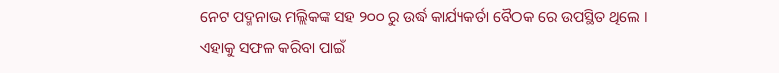ନେଟ ପଦ୍ମନାଭ ମଲ୍ଲିକଙ୍କ ସହ ୨୦୦ ରୁ ଉର୍ଦ୍ଧ କାର୍ଯ୍ୟକର୍ତା ବୈଠକ ରେ ଉପସ୍ଥିତ ଥିଲେ । ଏହାକୁ ସଫଳ କରିବା ପାଇଁ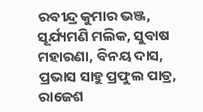ରବୀନ୍ଦ୍ର କୁମାର ଭଞ୍ଜ, ସୂର୍ଯ୍ୟମଣି ମଲିକ, ସୁବାଷ ମହାରଣା, ବିନୟ ଦାସ, ପ୍ରଭାସ ସାହୁ ପ୍ରଫୁଲ ପାତ୍ର, ରାଜେଶ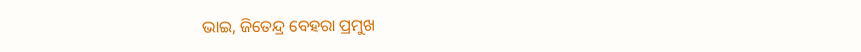ଭାଇ, ଜିତେନ୍ଦ୍ର ବେହରା ପ୍ରମୁଖ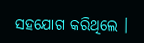ସହଯୋଗ କରିଥିଲେ ।